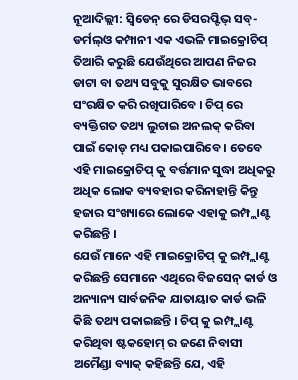ନୂଆଦିଲ୍ଲୀ: ସ୍ୱିଡେନ୍ ରେ ଡିସରପ୍ଟିଭ୍ ସବ୍-ଡର୍ମଲ୍ଓ କମ୍ପାନୀ ଏକ ଏଭଳି ମାଇକ୍ରୋଚିପ୍ ତିଆରି କରୁଛି ଯେଉଁଥିରେ ଆପଣ ନିଜର ଡାଟା ବା ତଥ୍ୟ ସବୁକୁ ସୁରକ୍ଷିତ ଭାବରେ ସଂରକ୍ଷିତ କରି ରଖିପାରିବେ । ଚିପ୍ ରେ ବ୍ୟକ୍ତିଗତ ତଥ୍ୟ ଲୁଚାଇ ଅନଲକ୍ କରିବା ପାଇଁ କୋଡ୍ ମଧ୍ୟ ପକାଇପାରିବେ । ତେବେ ଏହି ମାଇକ୍ରୋଚିପ୍ କୁ ବର୍ତ୍ତମାନ ସୁଦ୍ଧା ଅଧିକରୁ ଅଧିକ ଲୋକ ବ୍ୟବହାର କରିନାହାନ୍ତି କିନ୍ତୁ ହଜାର ସଂଖ୍ୟାରେ ଲୋକେ ଏହାକୁ ଇମ୍ପ୍ଲାଣ୍ଟ କରିଛନ୍ତି ।
ଯେଉଁ ମାନେ ଏହି ମାଇକ୍ରୋଚିପ୍ କୁ ଇମ୍ପ୍ଲାଣ୍ଟ କରିଛନ୍ତି ସେମାନେ ଏଥିରେ ବିଜସେନ୍ କାର୍ଡ ଓ ଅନ୍ୟାନ୍ୟ ସାର୍ବଜନିକ ଯାତାୟାତ କାର୍ଡ ଭଳି କିଛି ତଥ୍ୟ ପକାଇଛନ୍ତି । ଚିପ୍ କୁ ଇମ୍ପ୍ଲାଣ୍ଟ କରିଥିବା ଷ୍ଟକହୋମ୍ ର ଜଣେ ନିବାସୀ ଅମୈଣ୍ଡା ବ୍ୟାକ୍ କହିଛନ୍ତି ଯେ, ଏହି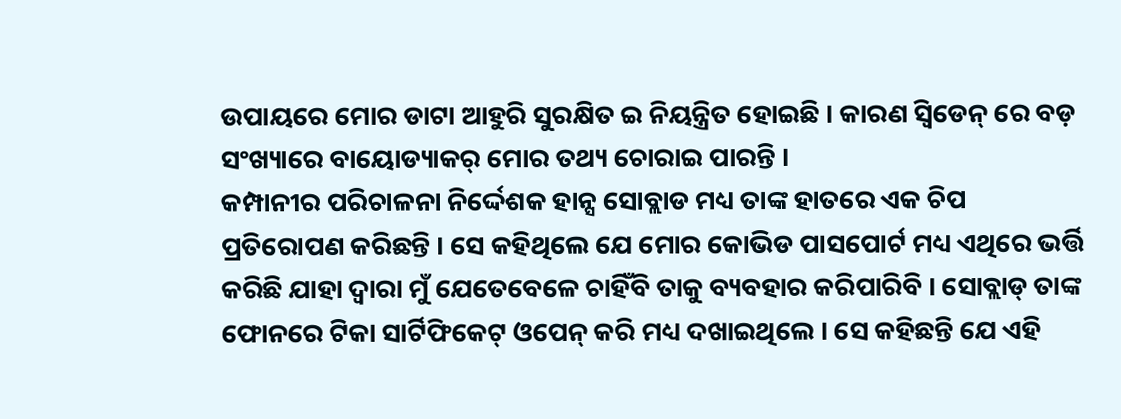ଉପାୟରେ ମୋର ଡାଟା ଆହୁରି ସୁରକ୍ଷିତ ଇ ନିୟନ୍ତ୍ରିତ ହୋଇଛି । କାରଣ ସ୍ୱିଡେନ୍ ରେ ବଡ଼ ସଂଖ୍ୟାରେ ବାୟୋଡ୍ୟାକର୍ ମୋର ତଥ୍ୟ ଚୋରାଇ ପାରନ୍ତି ।
କମ୍ପାନୀର ପରିଚାଳନା ନିର୍ଦ୍ଦେଶକ ହାନ୍ସ ସୋବ୍ଲାଡ ମଧ୍ୟ ତାଙ୍କ ହାତରେ ଏକ ଚିପ ପ୍ରତିରୋପଣ କରିଛନ୍ତି । ସେ କହିଥିଲେ ଯେ ମୋର କୋଭିଡ ପାସପୋର୍ଟ ମଧ୍ୟ ଏଥିରେ ଭର୍ତ୍ତି କରିଛି ଯାହା ଦ୍ୱାରା ମୁଁ ଯେତେବେଳେ ଚାହିଁବି ତାକୁ ବ୍ୟବହାର କରିପାରିବି । ସୋବ୍ଲାଡ୍ ତାଙ୍କ ଫୋନରେ ଟିକା ସାର୍ଟିଫିକେଟ୍ ଓପେନ୍ କରି ମଧ୍ୟ ଦଖାଇଥିଲେ । ସେ କହିଛନ୍ତି ଯେ ଏହି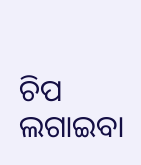ଚିପ ଲଗାଇବା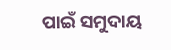ପାଇଁ ସମୁଦାୟ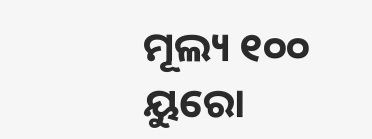ମୂଲ୍ୟ ୧୦୦ ୟୁରୋ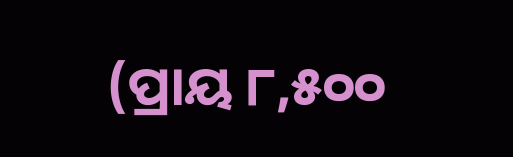(ପ୍ରାୟ ୮,୫୦୦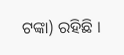ଟଙ୍କା) ରହିଛି ।